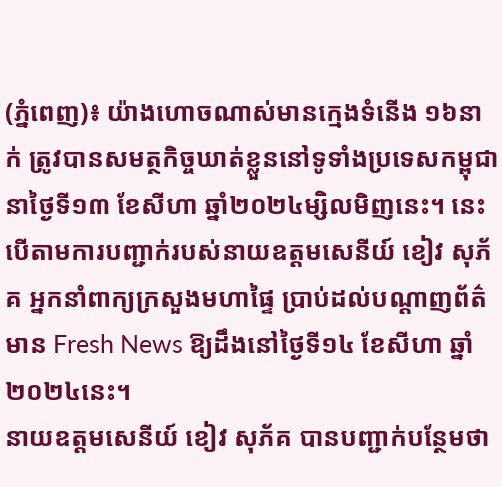(ភ្នំពេញ)៖ យ៉ាងហោចណាស់មានក្មេងទំនើង ១៦នាក់ ត្រូវបានសមត្ថកិច្ចឃាត់ខ្លួននៅទូទាំងប្រទេសកម្ពុជា នាថ្ងៃទី១៣ ខែសីហា ឆ្នាំ២០២៤ម្សិលមិញនេះ។ នេះបើតាមការបញ្ជាក់របស់នាយឧត្តមសេនីយ៍ ខៀវ សុភ័គ អ្នកនាំពាក្យក្រសួងមហាផ្ទៃ ប្រាប់ដល់បណ្តាញព័ត៌មាន Fresh News ឱ្យដឹងនៅថ្ងៃទី១៤ ខែសីហា ឆ្នាំ២០២៤នេះ។
នាយឧត្តមសេនីយ៍ ខៀវ សុភ័គ បានបញ្ជាក់បន្ថែមថា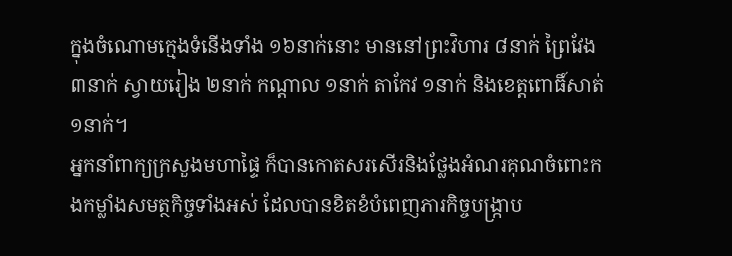ក្នុងចំណោមក្មេងទំនើងទាំង ១៦នាក់នោះ មាននៅព្រះវិហារ ៨នាក់ ព្រៃវែង ៣នាក់ ស្វាយរៀង ២នាក់ កណ្តាល ១នាក់ តាកែវ ១នាក់ និងខេត្តពោធិ៍សាត់ ១នាក់។
អ្នកនាំពាក្យក្រសួងមហាផ្ទៃ ក៏បានកោតសរសើរនិងថ្លែងអំណរគុណចំពោះកងកម្លាំងសមត្ថកិច្ចទាំងអស់ ដែលបានខិតខំបំពេញភារកិច្ចបង្ក្រាប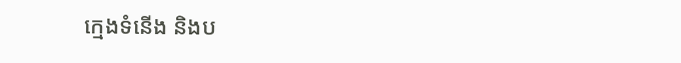ក្មេងទំនើង និងប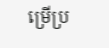ម្រើប្រ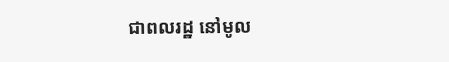ជាពលរដ្ឋ នៅមូល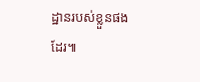ដ្ឋានរបស់ខ្លួនផងដែរ៕